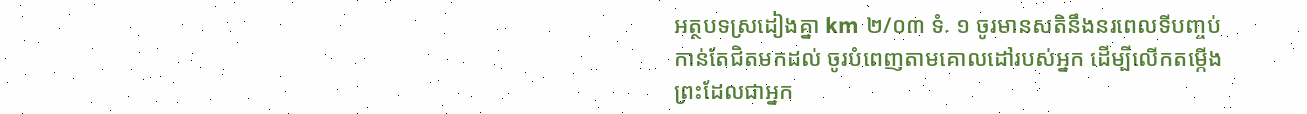អត្ថបទស្រដៀងគ្នា km ២/០៣ ទំ. ១ ចូរមានសតិនឹងនរពេលទីបញ្ចប់កាន់តែជិតមកដល់ ចូរបំពេញតាមគោលដៅរបស់អ្នក ដើម្បីលើកតម្កើងព្រះដែលជាអ្នក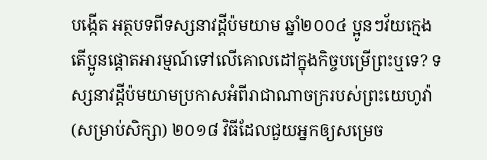បង្កើត អត្ថបទពីទស្សនាវដ្ដីប៉មយាម ឆ្នាំ២០០៤ ប្អូនៗវ័យក្មេង តើប្អូនផ្ដោតអារម្មណ៍ទៅលើគោលដៅក្នុងកិច្ចបម្រើព្រះឬទេ? ទស្សនាវដ្ដីប៉មយាមប្រកាសអំពីរាជាណាចក្ររបស់ព្រះយេហូវ៉ា (សម្រាប់សិក្សា) ២០១៨ វិធីដែលជួយអ្នកឲ្យសម្រេច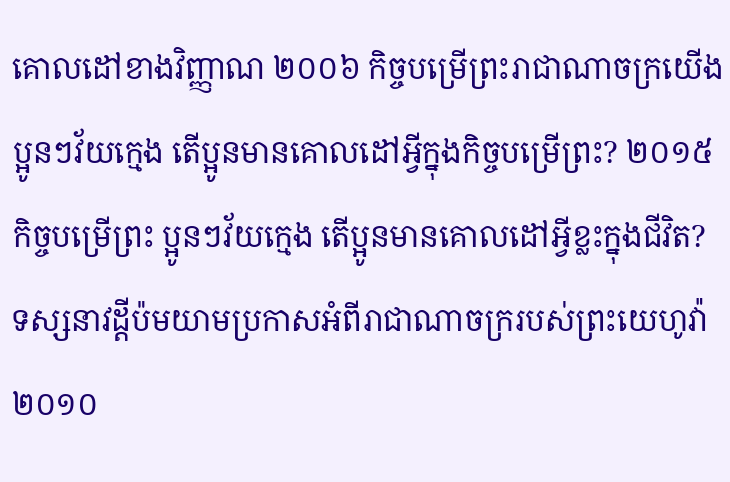គោលដៅខាងវិញ្ញាណ ២០០៦ កិច្ចបម្រើព្រះរាជាណាចក្រយើង ប្អូនៗវ័យក្មេង តើប្អូនមានគោលដៅអ្វីក្នុងកិច្ចបម្រើព្រះ? ២០១៥ កិច្ចបម្រើព្រះ ប្អូនៗវ័យក្មេង តើប្អូនមានគោលដៅអ្វីខ្លះក្នុងជីវិត? ទស្សនាវដ្ដីប៉មយាមប្រកាសអំពីរាជាណាចក្ររបស់ព្រះយេហូវ៉ា ២០១០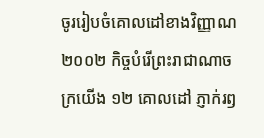ចូររៀបចំគោលដៅខាងវិញ្ញាណ ២០០២ កិច្ចបំរើព្រះរាជាណាចក្រយើង ១២ គោលដៅ ភ្ញាក់រឭ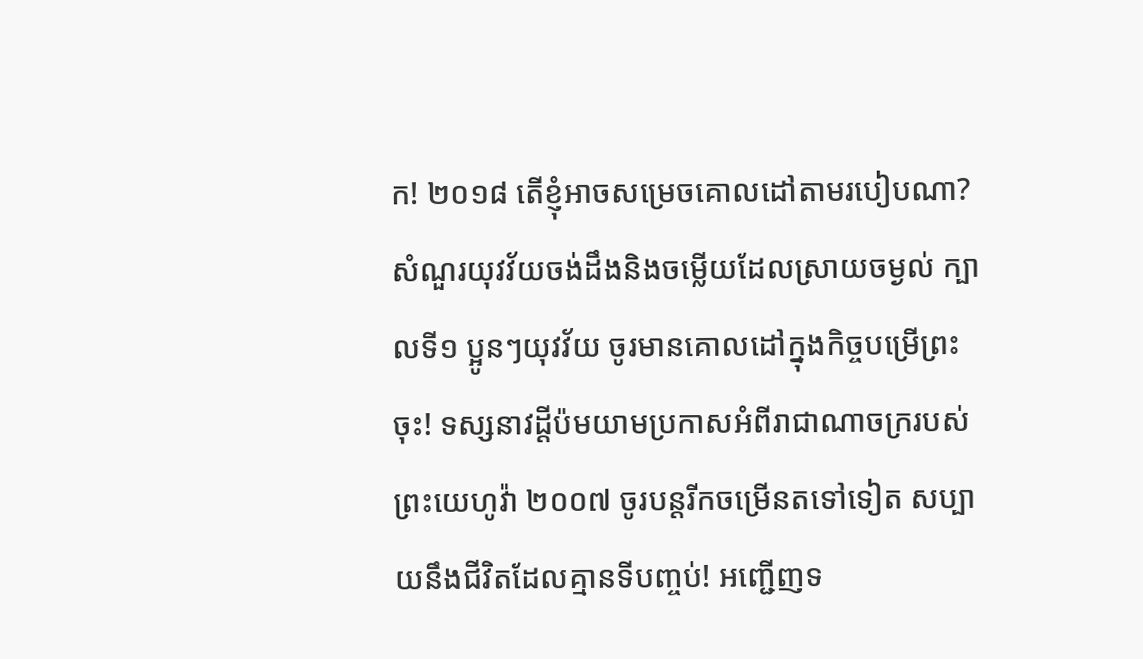ក! ២០១៨ តើខ្ញុំអាចសម្រេចគោលដៅតាមរបៀបណា? សំណួរយុវវ័យចង់ដឹងនិងចម្លើយដែលស្រាយចម្ងល់ ក្បាលទី១ ប្អូនៗយុវវ័យ ចូរមានគោលដៅក្នុងកិច្ចបម្រើព្រះចុះ! ទស្សនាវដ្ដីប៉មយាមប្រកាសអំពីរាជាណាចក្ររបស់ព្រះយេហូវ៉ា ២០០៧ ចូរបន្តរីកចម្រើនតទៅទៀត សប្បាយនឹងជីវិតដែលគ្មានទីបញ្ចប់! អញ្ជើញទ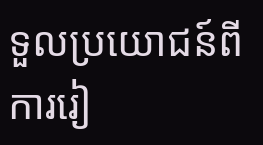ទួលប្រយោជន៍ពីការរៀ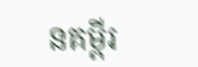នគម្ពីរ